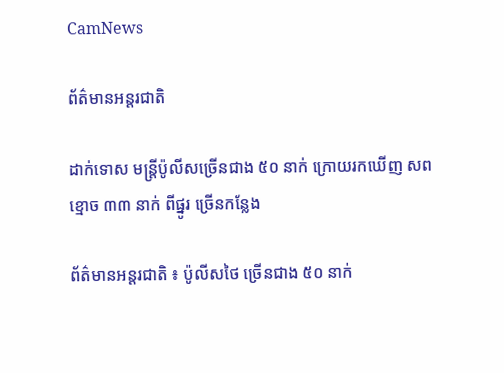CamNews

ព័ត៌មានអន្តរជាតិ

ដាក់ទោស មន្រ្តីប៉ូលីសច្រើនជាង ៥០ នាក់ ក្រោយរកឃើញ សពខ្មោច ៣៣ នាក់ ពីផ្នូរ ច្រើនកន្លែង

ព័ត៌មានអន្តរជាតិ ៖ ប៉ូលីសថៃ ច្រើនជាង ៥០ នាក់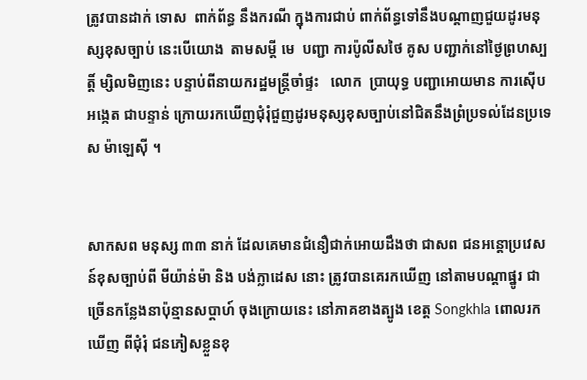ត្រូវបានដាក់ ទោស  ពាក់ព័ន្ធ នឹងករណី ក្នុងការជាប់ ពាក់ព័ន្ធទៅនឹងបណ្តាញជួយដូរមនុស្សខុសច្បាប់ នេះបើយោង  តាមសម្តី មេ  បញ្ជា ការប៉ូលីសថៃ គូស បញ្ជាក់នៅថ្ងៃព្រហស្បត្តិ៍ ម្សិលមិញនេះ បន្ទាប់ពីនាយករដ្ឋមន្រ្តីចាំផ្ទះ   លោក  ប្រាយុទ្ធ បញ្ជាអោយមាន ការស៊ើបអង្កេត ជាបន្ទាន់ ក្រោយរកឃើញជុំរុំជួញដូរមនុស្សខុសច្បាប់នៅជិតនឹងព្រំប្រទល់ដែនប្រទេស ម៉ាឡេស៊ី ។


សាកសព មនុស្ស ៣៣ នាក់ ដែលគេមានជំនឿជាក់អោយដឹងថា ជាសព ជនអន្តោប្រវេសន៍ខុសច្បាប់ពី មីយ៉ាន់ម៉ា និង បង់ក្លាដេស នោះ ត្រូវបានគេរកឃើញ នៅតាមបណ្តាផ្នូរ ជាច្រើនកន្លែងនាប៉ុន្មានសប្តាហ៍ ចុងក្រោយនេះ នៅភាគខាងត្បូង ខេត្ត Songkhla ពោលរកឃើញ ពីជុំរុំ ជនភៀសខ្លួនខុ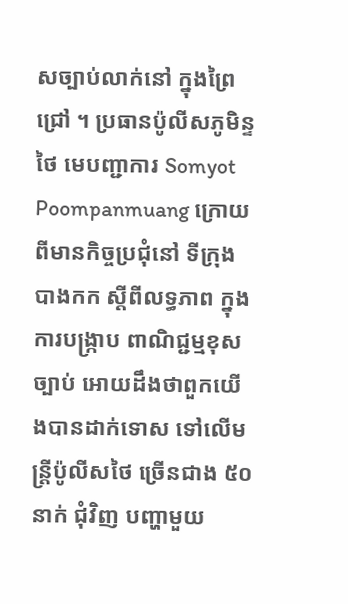សច្បាប់លាក់នៅ ក្នុងព្រៃជ្រៅ ។ ប្រធានប៉ូលីសភូមិន្ទថៃ មេបញ្ជាការ Somyot Poompanmuang ក្រោយពីមានកិច្ចប្រជុំនៅ ទីក្រុងបាងកក ស្តីពីលទ្ធភាព ក្នុងការបង្រ្កាប ពាណិជ្ជម្មខុសច្បាប់ អោយដឹងថាពួកយើងបានដាក់ទោស ទៅលើមន្រ្តីប៉ូលីសថៃ ច្រើនជាង ៥០ នាក់ ជុំវិញ បញ្ហាមួយ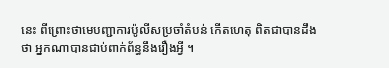នេះ ពីព្រោះថាមេបញ្ជាការប៉ូលីសប្រចាំតំបន់ កើតហេតុ ពិតជាបានដឹងថា អ្នកណាបានជាប់ពាក់ព័ន្ធនឹងរឿងអ្វី ។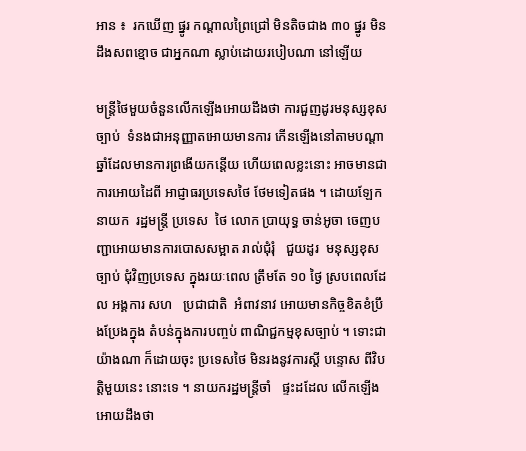អាន ៖  រកឃើញ ផ្នូរ កណ្តាលព្រៃជ្រៅ មិនតិចជាង ៣០ ផ្នូរ មិនដឹងសពខ្មោច ជាអ្នកណា ស្លាប់ដោយរបៀបណា នៅឡើយ

មន្រ្តីថៃមួយចំនួនលើកឡើងអោយដឹងថា ការជួញដូរមនុស្សខុសច្បាប់  ទំនងជាអនុញ្ញាតអោយមានការ កើនឡើងនៅតាមបណ្តាឆ្នាំដែលមានការព្រងើយកន្តើយ ហើយពេលខ្លះនោះ អាចមានជាការអោយដៃពី អាជ្ញាធរប្រទេសថៃ ថែមទៀតផង ។ ដោយឡែក នាយក  រដ្ឋមន្រ្តី ប្រទេស  ថៃ លោក ប្រាយុទ្ធ ចាន់អូចា ចេញបញ្ជាអោយមានការបោសសម្អាត រាល់ជុំរុំ   ជួយដូរ  មនុស្សខុសច្បាប់ ជុំវិញប្រទេស ក្នុងរយៈពេល ត្រឹមតែ ១០ ថ្ងៃ ស្របពេលដែល អង្គការ សហ   ប្រជាជាតិ  អំពាវនាវ អោយមានកិច្ចខិតខំប្រឹងប្រែងក្នុង តំបន់ក្នុងការបញ្ចប់ ពាណិជ្ជកម្មខុសច្បាប់ ។ ទោះជា  យ៉ាងណា ក៏ដោយចុះ ប្រទេសថៃ មិនរងនូវការស្តី បន្ទោស ពីវិបត្តិមួយនេះ នោះទេ ។ នាយករដ្ឋមន្រ្តីចាំ   ផ្ទះដដែល លើកឡើងអោយដឹងថា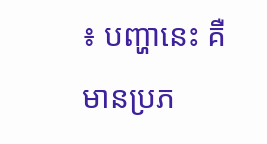៖ បញ្ហានេះ គឺ មានប្រភ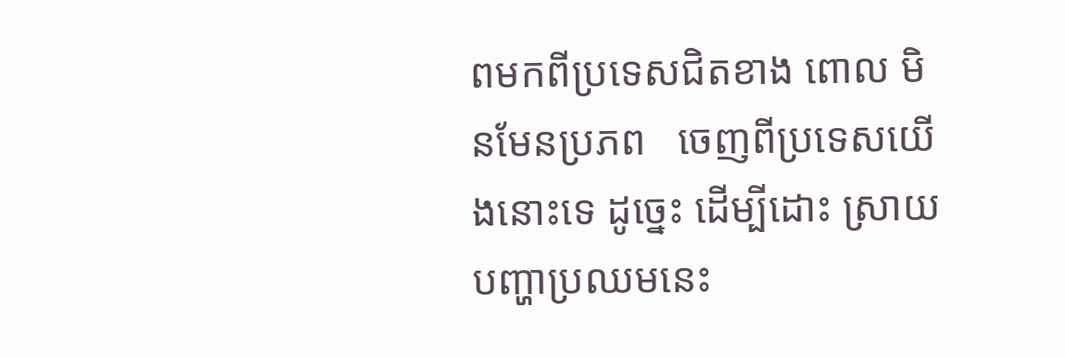ពមកពីប្រទេសជិតខាង ពោល មិនមែនប្រភព   ចេញពីប្រទេសយើងនោះទេ ដូច្នេះ ដើម្បីដោះ ស្រាយបញ្ហាប្រឈមនេះ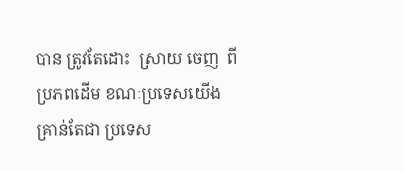បាន ត្រូវតែដោះ  ស្រាយ ចេញ  ពី ប្រភពដើម ខណៈប្រទេសយើង គ្រាន់តែជា ប្រទេស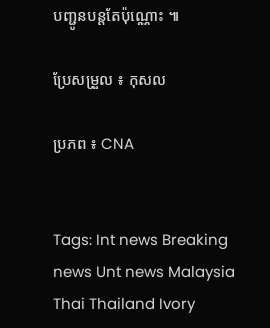បញ្ជូនបន្តតែប៉ុណ្ណោះ ៕

ប្រែសម្រួល ៖ កុសល

ប្រភព ៖ CNA


Tags: Int news Breaking news Unt news Malaysia Thai Thailand Ivory